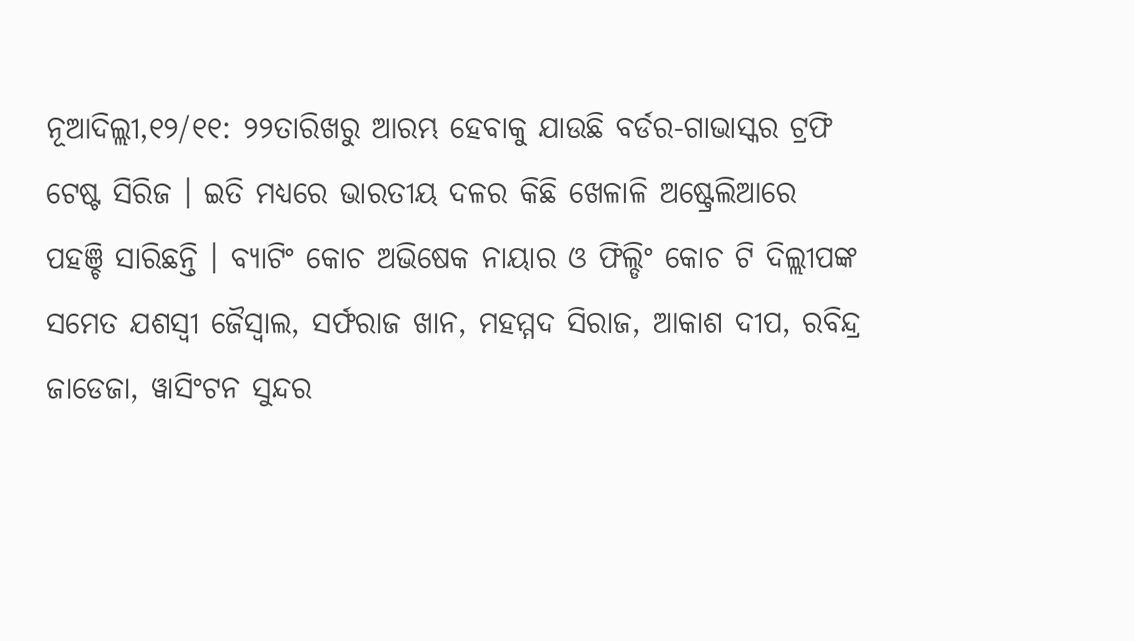ନୂଆଦିଲ୍ଲୀ,୧୨/୧୧: ୨୨ତାରିଖରୁ ଆରମ୍ଭ ହେବାକୁ ଯାଉଛି ବର୍ଡର-ଗାଭାସ୍କର ଟ୍ରଫି ଟେଷ୍ଟ ସିରିଜ । ଇତି ମଧ୍ୟରେ ଭାରତୀୟ ଦଳର କିଛି ଖେଳାଳି ଅଷ୍ଟ୍ରେଲିଆରେ ପହଞ୍ଚି ସାରିଛନ୍ତି । ବ୍ୟାଟିଂ କୋଚ ଅଭିଷେକ ନାୟାର ଓ ଫିଲ୍ଡିଂ କୋଚ ଟି ଦିଲ୍ଲୀପଙ୍କ ସମେତ ଯଶସ୍ୱୀ ଜୈସ୍ୱାଲ, ସର୍ଫରାଜ ଖାନ, ମହମ୍ମଦ ସିରାଜ, ଆକାଶ ଦୀପ, ରବିନ୍ଦ୍ର ଜାଡେଜା, ୱାସିଂଟନ ସୁନ୍ଦର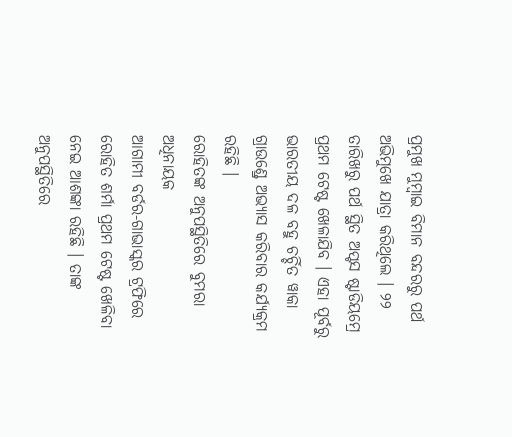ପ୍ରମୁଖ ମୁମ୍ବାଇ ବିମାନ ବନ୍ଦରରୁ ପର୍ଥ ଅଭିମୁଖେ ଯାତ୍ରା କରିଥିଲେ । ୨୨ ତାରିଖରୁ ପର୍ଥ ସ୍ଥିତ ଅପ୍ଟସ ଷ୍ଟାଡିୟମ୍ରେ ପ୍ରଥମ ଟେଷ୍ଟ ଖେଳାଯିବ । ଏହା ପୂର୍ବରୁ ଭାରତୀୟ ଦଳ ବହୁ ଚର୍ଚ୍ଚିତ ୱାକା ଗ୍ରାଉଣ୍ଡ୍ରେ ଅଭ୍ୟାସ କରିବାର କର୍ଯ୍ୟକ୍ରମ ରହିଛି ।
ରୋହିତଙ୍କ ଅନୁପସ୍ଥିତିରେ ବୁମରା ଅଧିନାୟକ
ଆଗାମୀ ବର୍ଡର-ଗାଭାସ୍କର ଟ୍ରଫିରେ ରୋହିତ ଶର୍ମା ପ୍ରଥମ ଟେଷ୍ଟ ଖେଳିବା ନେଇ ଆଶଙ୍କା ରହିଛି । ତାଙ୍କ ଅନୁପସ୍ଥିତିରେ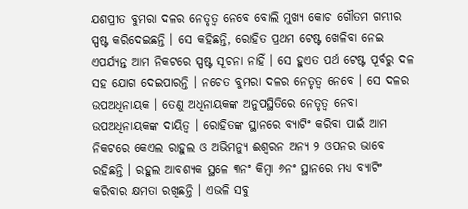ଯଶପ୍ରୀତ ବୁମରା ଦଳର ନେତୃତ୍ୱ ନେବେ ବୋଲି ମୁଖ୍ୟ କୋଚ ଗୌତମ ଗମ୍ଭୀର ସ୍ପଷ୍ଟ କରିଦେଇଛନ୍ତି । ସେ କହିଛନ୍ତି, ରୋହିତ ପ୍ରଥମ ଟେଷ୍ଟ ଖେଳିବା ନେଇ ଏପର୍ଯ୍ୟନ୍ତ ଆମ ନିକଟରେ ସ୍ପଷ୍ଟ ସୂଚନା ନାହିଁ । ସେ ହୁଏତ ପର୍ଥ ଟେଷ୍ଟ ପୂର୍ବରୁ ଦଳ ସହ ଯୋଗ ଦେଇପାରନ୍ତି । ନଚେତ ବୁମରା ଦଳର ନେତୃତ୍ୱ ନେବେ । ସେ ଦଳର ଉପଅଧିନାୟକ । ତେଣୁ ଅଧିନାୟକଙ୍କ ଅନୁପସ୍ଥିତିରେ ନେତୃତ୍ୱ ନେବା ଉପଅଧିନାୟକଙ୍କ ଦାୟିତ୍ୱ । ରୋହିତଙ୍କ ସ୍ଥାନରେ ବ୍ୟାଟିଂ କରିବା ପାଇଁ ଆମ ନିକଟରେ କେଏଲ ରାହୁଲ ଓ ଅଭିମନ୍ୟୁ ଈଶ୍ୱରନ ଅନ୍ୟ ୨ ଓପନର ଭାବେ ରହିଛନ୍ତି । ରହୁଲ ଆବଶ୍ୟକ ସ୍ଥଳେ ୩ନଂ କିମ୍ବା ୬ନଂ ସ୍ଥାନରେ ମଧ୍ୟ ବ୍ୟାଟିଂ କରିବାର କ୍ଷମତା ରଖିଛନ୍ତି । ଏଭଳି ସବୁ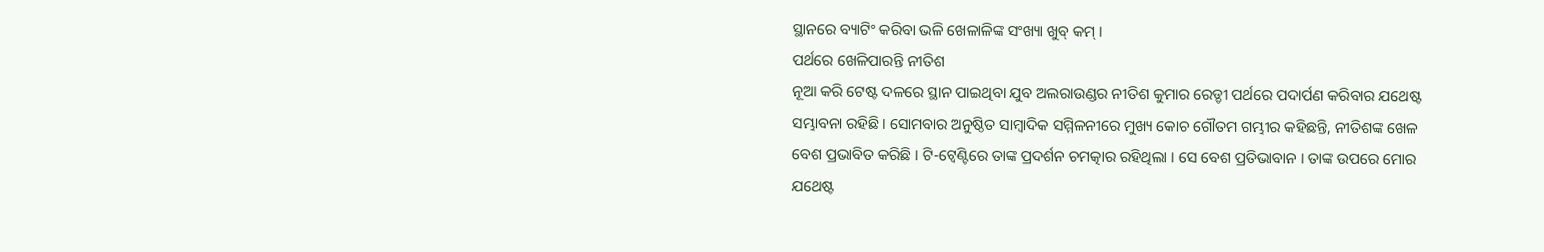ସ୍ଥାନରେ ବ୍ୟାଟିଂ କରିବା ଭଳି ଖେଳାଳିଙ୍କ ସଂଖ୍ୟା ଖୁବ୍ କମ୍ ।
ପର୍ଥରେ ଖେଳିପାରନ୍ତି ନୀତିଶ
ନୂଆ କରି ଟେଷ୍ଟ ଦଳରେ ସ୍ଥାନ ପାଇଥିବା ଯୁବ ଅଲରାଉଣ୍ଡର ନୀତିଶ କୁମାର ରେଡ୍ଡୀ ପର୍ଥରେ ପଦାର୍ପଣ କରିବାର ଯଥେଷ୍ଟ ସମ୍ଭାବନା ରହିଛି। ସୋମବାର ଅନୁଷ୍ଠିତ ସାମ୍ବାଦିକ ସମ୍ମିଳନୀରେ ମୁଖ୍ୟ କୋଚ ଗୌତମ ଗମ୍ଭୀର କହିଛନ୍ତି, ନୀତିଶଙ୍କ ଖେଳ ବେଶ ପ୍ରଭାବିତ କରିଛି । ଟି-ଟ୍ୱେଣ୍ଟିରେ ତାଙ୍କ ପ୍ରଦର୍ଶନ ଚମତ୍କାର ରହିଥିଲା । ସେ ବେଶ ପ୍ରତିଭାବାନ । ତାଙ୍କ ଉପରେ ମୋର ଯଥେଷ୍ଟ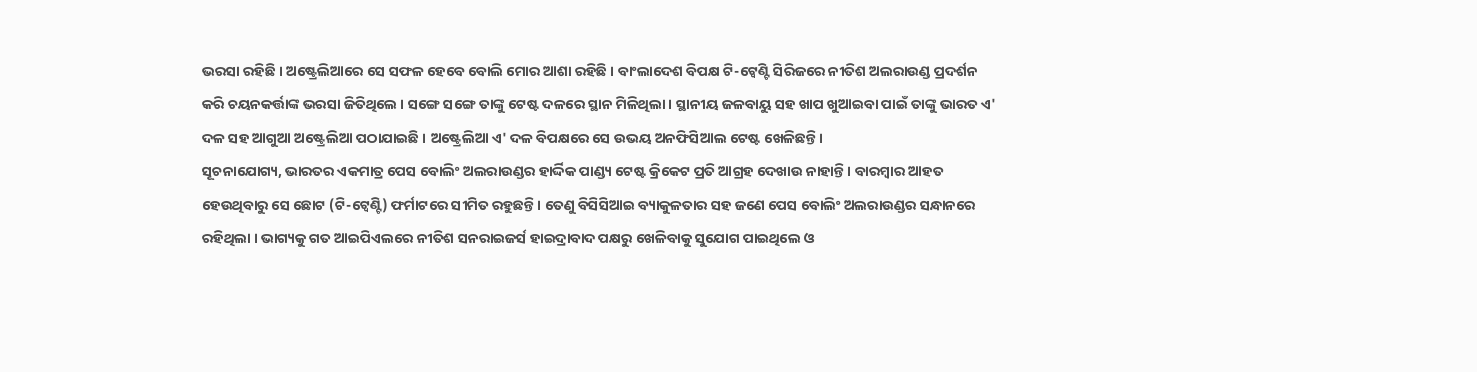ଭରସା ରହିଛି । ଅଷ୍ଟ୍ରେଲିଆରେ ସେ ସଫଳ ହେବେ ବୋଲି ମୋର ଆଶା ରହିଛି । ବାଂଲାଦେଶ ବିପକ୍ଷ ଟି-ଟ୍ୱେଣ୍ଟି ସିରିଜରେ ନୀତିଶ ଅଲରାଉଣ୍ଡ ପ୍ରଦର୍ଶନ କରି ଚୟନକର୍ତ୍ତାଙ୍କ ଭରସା ଜିତିଥିଲେ । ସଙ୍ଗେ ସଙ୍ଗେ ତାଙ୍କୁ ଟେଷ୍ଟ ଦଳରେ ସ୍ଥାନ ମିଳିଥିଲା । ସ୍ଥାନୀୟ ଜଳବାୟୁ ସହ ଖାପ ଖୁଆଇବା ପାଇଁ ତାଙ୍କୁ ଭାରତ ଏ' ଦଳ ସହ ଆଗୁଆ ଅଷ୍ଟ୍ରେଲିଆ ପଠାଯାଇଛି । ଅଷ୍ଟ୍ରେଲିଆ ଏ' ଦଳ ବିପକ୍ଷରେ ସେ ଉଭୟ ଅନଫିସିଆଲ ଟେଷ୍ଟ ଖେଳିଛନ୍ତି ।
ସୂଚନାଯୋଗ୍ୟ, ଭାରତର ଏକମାତ୍ର ପେସ ବୋଲିଂ ଅଲରାଉଣ୍ଡର ହାର୍ଦ୍ଦିକ ପାଣ୍ଡ୍ୟ ଟେଷ୍ଟ କ୍ରିକେଟ ପ୍ରତି ଆଗ୍ରହ ଦେଖାଉ ନାହାନ୍ତି । ବାରମ୍ବାର ଆହତ ହେଉଥିବାରୁ ସେ ଛୋଟ (ଟି-ଟ୍ୱେଣ୍ଟି) ଫର୍ମାଟରେ ସୀମିତ ରହୁଛନ୍ତି । ତେଣୁ ବିସିସିଆଇ ବ୍ୟାକୁଳତାର ସହ ଜଣେ ପେସ ବୋଲିଂ ଅଲରାଉଣ୍ଡର ସନ୍ଧାନରେ ରହିଥିଲା । ଭାଗ୍ୟକୁ ଗତ ଆଇପିଏଲରେ ନୀତିଶ ସନରାଇଜର୍ସ ହାଇଦ୍ରାବାଦ ପକ୍ଷରୁ ଖେଳିବାକୁ ସୁଯୋଗ ପାଇଥିଲେ ଓ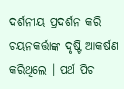ଦର୍ଶନୀୟ ପ୍ରଦର୍ଶନ କରି ଚୟନକର୍ତ୍ତାଙ୍କ ଦୃଷ୍ଟି ଆକର୍ଷଣ କରିଥିଲେ । ପର୍ଥ ପିଚ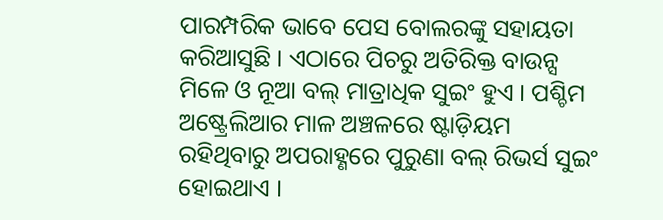ପାରମ୍ପରିକ ଭାବେ ପେସ ବୋଲରଙ୍କୁ ସହାୟତା କରିଆସୁଛି । ଏଠାରେ ପିଚରୁ ଅତିରିକ୍ତ ବାଉନ୍ସ ମିଳେ ଓ ନୂଆ ବଲ୍ ମାତ୍ରାଧିକ ସୁଇଂ ହୁଏ । ପଶ୍ଚିମ ଅଷ୍ଟ୍ରେଲିଆର ମାଳ ଅଞ୍ଚଳରେ ଷ୍ଟାଡ଼ିୟମ ରହିଥିବାରୁ ଅପରାହ୍ଣରେ ପୁରୁଣା ବଲ୍ ରିଭର୍ସ ସୁଇଂ ହୋଇଥାଏ ।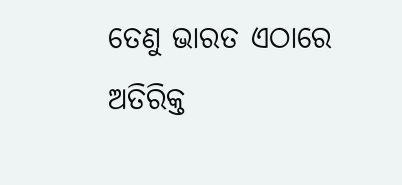ତେଣୁ ଭାରତ ଏଠାରେ ଅତିରିକ୍ତ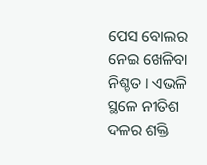ପେସ ବୋଲର ନେଇ ଖେଳିବା ନିଶ୍ଚତ । ଏଭଳି ସ୍ଥଳେ ନୀତିଶ ଦଳର ଶକ୍ତି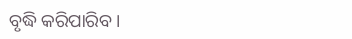ବୃଦ୍ଧି କରିପାରିବ ।